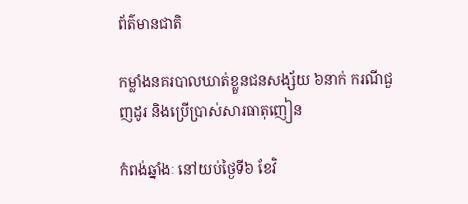ព័ត៌មានជាតិ

កម្លាំងនគរបាលឃាត់ខ្លួនជនសង្ស័យ ៦នាក់ ករណីជួញដូរ និងប្រើប្រាស់សារធាតុញៀន

កំពង់ឆ្នាំងៈ នៅយប់ថ្ងៃទី៦ ខែវិ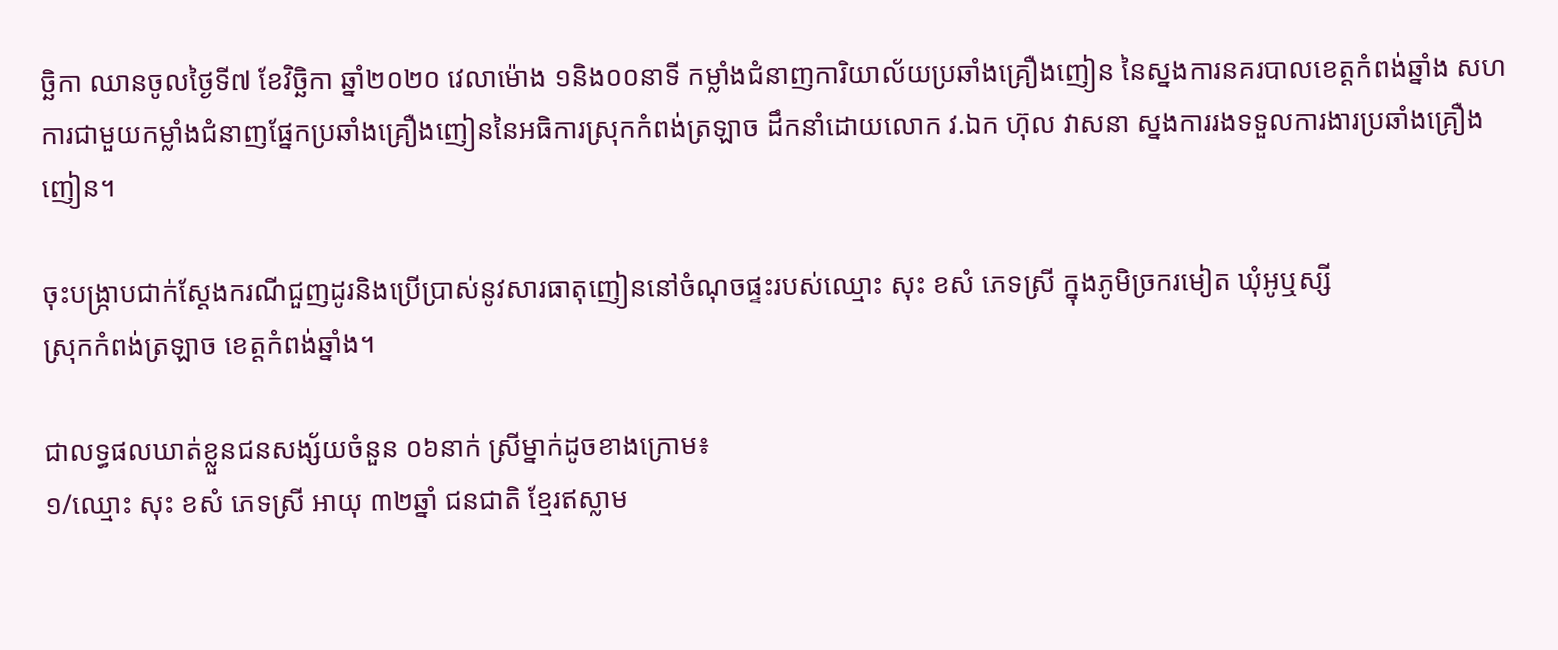ច្ឆិកា ឈានចូលថ្ងៃទី៧ ខែវិច្ឆិកា ឆ្នាំ២០២០ វេលាម៉ោង ១និង០០នាទី កម្លាំងជំនាញការិយាល័យប្រឆាំងគ្រឿងញៀន នៃស្នងការនគរបាលខេត្តកំពង់ឆ្នាំង សហការជាមួយកម្លាំងជំនាញផ្នែកប្រឆាំងគ្រឿងញៀននៃអធិការស្រុកកំពង់ត្រឡាច ដឹកនាំដោយលោក វ.ឯក ហ៊ុល វាសនា ស្នងការរងទទួលការងារប្រឆាំងគ្រឿងញៀន។

ចុះបង្ក្រាបជាក់ស្ដែងករណីជួញដូរនិងប្រើប្រាស់នូវសារធាតុញៀននៅចំណុចផ្ទះរបស់ឈ្មោះ សុះ ខសំ ភេទស្រី ក្នុងភូមិច្រករមៀត ឃុំអូឬស្សី
ស្រុកកំពង់ត្រឡាច ខេត្តកំពង់ឆ្នាំង។

ជាលទ្ធផលឃាត់ខ្លួនជនសង្ស័យចំនួន ០៦នាក់ ស្រីម្នាក់ដូចខាងក្រោម៖
១/ឈ្មោះ សុះ ខសំ ភេទស្រី អាយុ ៣២ឆ្នាំ ជនជាតិ ខ្មែរឥស្លាម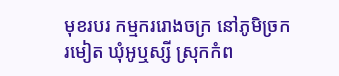មុខរបរ កម្មកររោងចក្រ នៅភូមិច្រករមៀត ឃុំអូឬស្សី ស្រុកកំព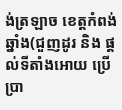ង់ត្រឡាច ខេត្តកំពង់ឆ្នាំង(ជួញដូរ និង ផ្តល់ទីតាំងអោយ ប្រើប្រា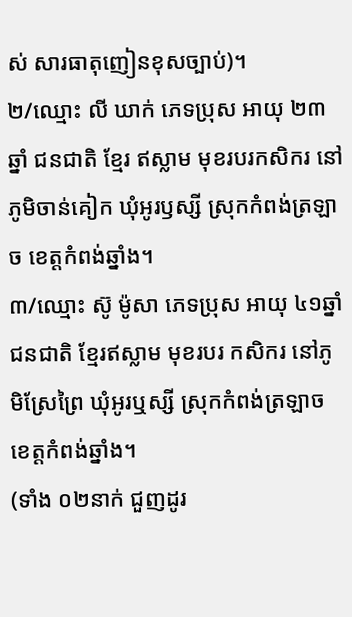ស់ សារធាតុញៀនខុសច្បាប់)។
២/ឈ្មោះ លី ឃាក់ ភេទប្រុស អាយុ ២៣ឆ្នាំ ជនជាតិ ខ្មែរ ឥស្លាម មុខរបរកសិករ នៅភូមិចាន់គៀក ឃុំអូរឫស្សី ស្រុកកំពង់ត្រឡាច ខេត្តកំពង់ឆ្នាំង។
៣/ឈ្មោះ ស៊ូ ម៉ូសា ភេទប្រុស អាយុ ៤១ឆ្នាំ ជនជាតិ ខ្មែរឥស្លាម មុខរបរ កសិករ នៅភូមិស្រែព្រៃ ឃុំអូរឬស្សី ស្រុកកំពង់ត្រឡាច ខេត្តកំពង់ឆ្នាំង។
(ទាំង ០២នាក់ ជួញដូរ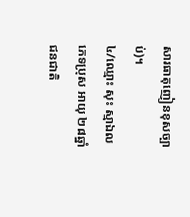សារធាតុញៀនខុសច្បាប់)។
៤/ឈ្មោះ សុះ ស្មាឯល ភេទប្រុស អាយុ ២៨ឆ្នាំ ជនជាតិ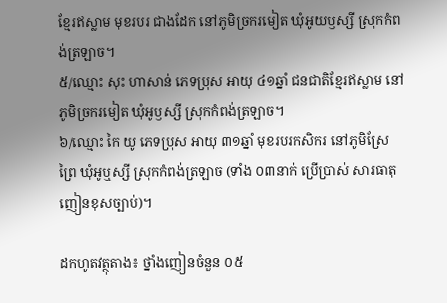ខ្មែរឥស្លាម មុខរបរ ជាងដែក នៅភូមិច្រករមៀត ឃុំអូយឫស្សី ស្រុកកំពង់ត្រឡាច។
៥/ឈ្មោះ សុះ ហាសាន់ ភេទប្រុស អាយុ ៤១ឆ្នាំ ជនជាតិខ្មែរឥស្លាម នៅភូមិច្រករមៀត ឃុំអូឫស្សី ស្រុកកំពង់ត្រឡាច។
៦/ឈ្មោះ កៃ យូ ភេទប្រុស អាយុ ៣១ឆ្នាំ មុខរបរកសិករ នៅភូមិស្រែព្រៃ ឃុំអូឬស្សី ស្រុកកំពង់ត្រឡាច (ទាំង ០៣នាក់ ប្រើប្រាស់ សារធាតុញៀនខុសច្បាប់)។

ដកហូតវត្ថុតាង៖ ថ្នាំងញៀនចំនួន ០៥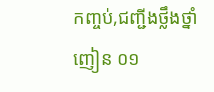កញ្ចប់,ជញ្ជីងថ្លឹងថ្នាំញៀន ០១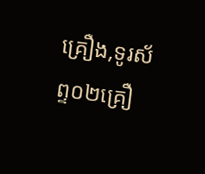គ្រឿង,ទូរស័ព្ទ០២គ្រឿ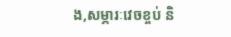ង,សម្ភារៈវេចខ្ចប់ និ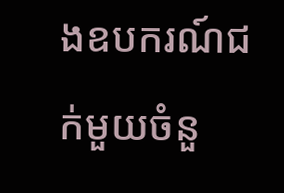ងឧបករណ៍ជក់មួយចំនួ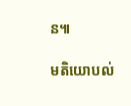ន៕

មតិយោបល់